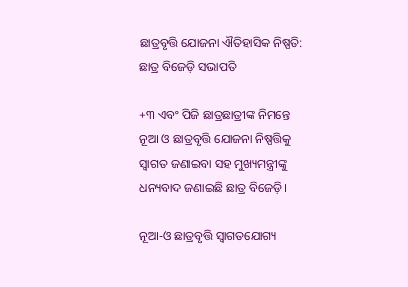ଛାତ୍ରବୃତ୍ତି ଯୋଜନା ଐତିହାସିକ ନିଷ୍ପତି: ଛାତ୍ର ବିଜେଡ଼ି ସଭାପତି

+୩ ଏବଂ ପିଜି ଛାତ୍ରଛାତ୍ରୀଙ୍କ ନିମନ୍ତେ ନୂଆ ଓ ଛାତ୍ରବୃତ୍ତି ଯୋଜନା ନିଷ୍ପତ୍ତିକୁ ସ୍ବାଗତ ଜଣାଇବା ସହ ମୁଖ୍ୟମନ୍ତ୍ରୀଙ୍କୁ ଧନ୍ୟବାଦ ଜଣାଇଛି ଛାତ୍ର ବିଜେଡ଼ି।

ନୂଆ-ଓ ଛାତ୍ରବୃତ୍ତି ସ୍ୱାଗତଯୋଗ୍ୟ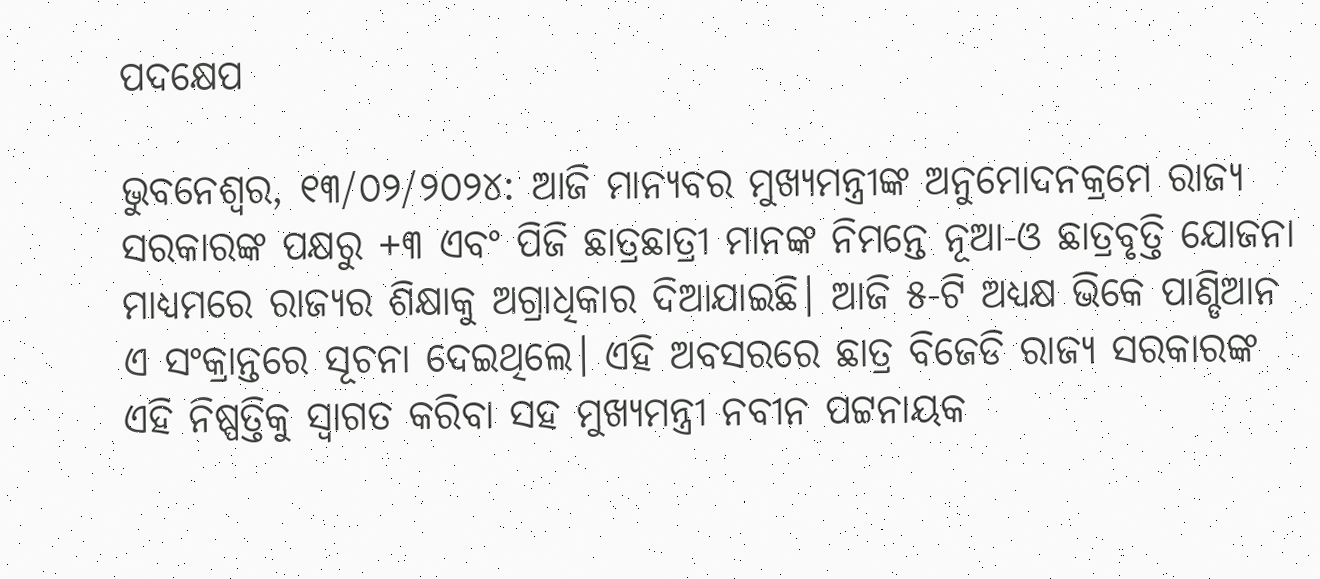ପଦକ୍ଷେପ

ଭୁବନେଶ୍ବର, ୧୩/୦୨/୨୦୨୪: ଆଜି ମାନ୍ୟବର ମୁଖ୍ୟମନ୍ତ୍ରୀଙ୍କ ଅନୁମୋଦନକ୍ରମେ ରାଜ୍ୟ ସରକାରଙ୍କ ପକ୍ଷରୁ +୩ ଏବଂ ପିଜି ଛାତ୍ରଛାତ୍ରୀ ମାନଙ୍କ ନିମନ୍ତେ ନୂଆ-ଓ ଛାତ୍ରବୃତ୍ତି ଯୋଜନା ମାଧ୍ୟମରେ ରାଜ୍ୟର ଶିକ୍ଷାକୁ ଅଗ୍ରାଧିକାର ଦିଆଯାଇଛି। ଆଜି ୫-ଟି ଅଧ୍ୟକ୍ଷ ଭିକେ ପାଣ୍ଡିଆନ ଏ ସଂକ୍ରାନ୍ତରେ ସୂଚନା ଦେଇଥିଲେ। ଏହି ଅବସରରେ ଛାତ୍ର ବିଜେଡି ରାଜ୍ୟ ସରକାରଙ୍କ ଏହି ନିଷ୍ପତ୍ତିକୁ ସ୍ବାଗତ କରିବା ସହ ମୁଖ୍ୟମନ୍ତ୍ରୀ ନବୀନ ପଟ୍ଟନାୟକ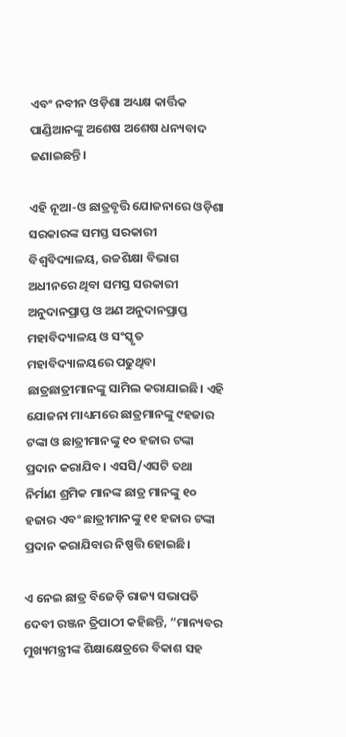ଏବଂ ନବୀନ ଓଡ଼ିଶା ଅଧ୍ୟକ୍ଷ କାର୍ତ୍ତିକ ପାଣ୍ଡିଆନଙ୍କୁ ଅଶେଷ ଅଶେଷ ଧନ୍ୟବାଦ ଜଣାଇଛନ୍ତି।

ଏହି ନୂଆ-ଓ ଛାତ୍ରବୃତ୍ତି ଯୋଜନାରେ ଓଡ଼ିଶା ସରକାରଙ୍କ ସମସ୍ତ ସରକାରୀ ବିଶ୍ଵବିଦ୍ୟାଳୟ, ଉଚ୍ଚଶିକ୍ଷା ବିଭାଗ ଅଧୀନରେ ଥିବା ସମସ୍ତ ସରକାରୀ ଅନୁଦାନପ୍ରାପ୍ତ ଓ ଅଣ ଅନୁଦାନପ୍ରାପ୍ତ ମହାବିଦ୍ୟାଳୟ ଓ ସଂସ୍କୃତ ମହାବିଦ୍ୟାଳୟରେ ପଢୁଥିବା ଛାତ୍ରଛାତ୍ରୀମାନଙ୍କୁ ସାମିଲ କରାଯାଇଛି। ଏହି ଯୋଜନା ମାଧ୍ୟମରେ ଛାତ୍ରମାନଙ୍କୁ ୯ହଜାର ଟଙ୍କା ଓ ଛାତ୍ରୀମାନଙ୍କୁ ୧୦ ହଜାର ଟଙ୍କା ପ୍ରଦାନ କରାଯିବ। ଏସସି/ଏସଟି ତଥା ନିର୍ମାଣ ଶ୍ରମିକ ମାନଙ୍କ ଛାତ୍ର ମାନଙ୍କୁ ୧୦ ହଜାର ଏବଂ ଛାତ୍ରୀମାନଙ୍କୁ ୧୧ ହଜାର ଟଙ୍କା ପ୍ରଦାନ କରାଯିବାର ନିଷ୍ପତ୍ତି ହୋଇଛି।

ଏ ନେଇ ଛାତ୍ର ବିଜେଡ଼ି ରାଜ୍ୟ ସଭାପତି ଦେବୀ ରଞ୍ଜନ ତ୍ରିପାଠୀ କହିଛନ୍ତି, “ମାନ୍ୟବର ମୁଖ୍ୟମନ୍ତ୍ରୀଙ୍କ ଶିକ୍ଷାକ୍ଷେତ୍ରରେ ବିକାଶ ସହ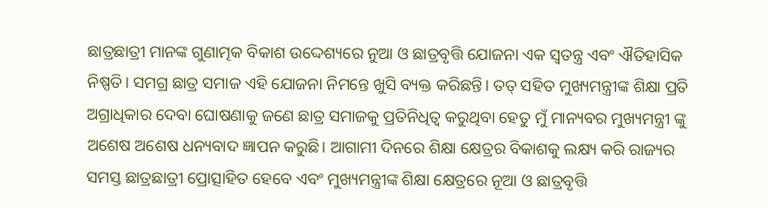ଛାତ୍ରଛାତ୍ରୀ ମାନଙ୍କ ଗୁଣାତ୍ମକ ବିକାଶ ଉଦ୍ଦେଶ୍ୟରେ ନୁଆ ଓ ଛାତ୍ରବୃତ୍ତି ଯୋଜନା ଏକ ସ୍ଵତନ୍ତ୍ର ଏବଂ ଐତିହାସିକ ନିଷ୍ପତି। ସମଗ୍ର ଛାତ୍ର ସମାଜ ଏହି ଯୋଜନା ନିମନ୍ତେ ଖୁସି ବ୍ୟକ୍ତ କରିଛନ୍ତି। ତତ୍ ସହିତ ମୁଖ୍ୟମନ୍ତ୍ରୀଙ୍କ ଶିକ୍ଷା ପ୍ରତି ଅଗ୍ରାଧିକାର ଦେବା ଘୋଷଣାକୁ ଜଣେ ଛାତ୍ର ସମାଜକୁ ପ୍ରତିନିଧିତ୍ଵ କରୁଥିବା ହେତୁ ମୁଁ ମାନ୍ୟବର ମୁଖ୍ୟମନ୍ତ୍ରୀ ଙ୍କୁ ଅଶେଷ ଅଶେଷ ଧନ୍ୟବାଦ ଜ୍ଞାପନ କରୁଛି। ଆଗାମୀ ଦିନରେ ଶିକ୍ଷା କ୍ଷେତ୍ରର ବିକାଶକୁ ଲକ୍ଷ୍ୟ କରି ରାଜ୍ୟର ସମସ୍ତ ଛାତ୍ରଛାତ୍ରୀ ପ୍ରୋତ୍ସାହିତ ହେବେ ଏବଂ ମୁଖ୍ୟମନ୍ତ୍ରୀଙ୍କ ଶିକ୍ଷା କ୍ଷେତ୍ରରେ ନୂଆ ଓ ଛାତ୍ରବୃତ୍ତି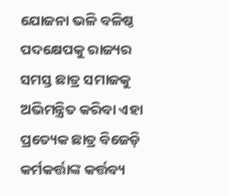ଯୋଜନା ଭଳି ବଳିଷ୍ଠ ପଦକ୍ଷେପକୁ ରାଜ୍ୟର ସମସ୍ତ ଛାତ୍ର ସମାଜକୁ ଅଭିମନ୍ତ୍ରିତ କରିବା ଏହା ପ୍ରତ୍ୟେକ ଛାତ୍ର ବିଜେଡ଼ି କର୍ମକର୍ତ୍ତାଙ୍କ କର୍ତ୍ତବ୍ୟ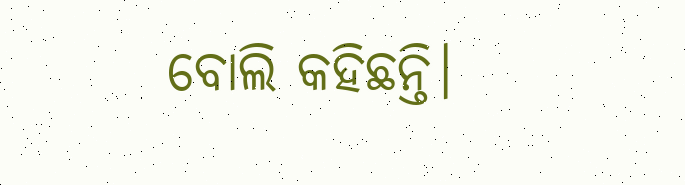ବୋଲି କହିଛନ୍ତି।